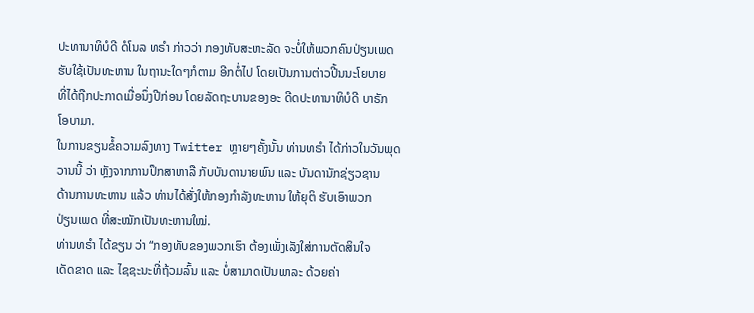ປະທານາທິບໍດີ ດໍໂນລ ທຣຳ ກ່າວວ່າ ກອງທັບສະຫະລັດ ຈະບໍ່ໃຫ້ພວກຄົນປ່ຽນເພດ
ຮັບໃຊ້ເປັນທະຫານ ໃນຖານະໃດໆກໍຕາມ ອີກຕໍ່ໄປ ໂດຍເປັນການຕ່າວປີ້ນນະໂຍບາຍ
ທີ່ໄດ້ຖືກປະກາດເມື່ອນຶ່ງປີກ່ອນ ໂດຍລັດຖະບານຂອງອະ ດີດປະທານາທິບໍດີ ບາຣັກ
ໂອບາມາ.
ໃນການຂຽນຂໍ້ຄວາມລົງທາງ Twitter ຫຼາຍໆຄັ້ງນັ້ນ ທ່ານທຣຳ ໄດ້ກ່າວໃນວັນພຸດ
ວານນີ້ ວ່າ ຫຼັງຈາກການປຶກສາຫາລື ກັບບັນດານາຍພົນ ແລະ ບັນດານັກຊ່ຽວຊານ
ດ້ານການທະຫານ ແລ້ວ ທ່ານໄດ້ສັ່ງໃຫ້ກອງກຳລັງທະຫານ ໃຫ້ຍຸຕິ ຮັບເອົາພວກ
ປ່ຽນເພດ ທີ່ສະໝັກເປັນທະຫານໃໝ່.
ທ່ານທຣຳ ໄດ້ຂຽນ ວ່າ “ກອງທັບຂອງພວກເຮົາ ຕ້ອງເພັ່ງເລັງໃສ່ການຕັດສິນໃຈ
ເດັດຂາດ ແລະ ໄຊຊະນະທີ່ຖ້ວມລົ້ນ ແລະ ບໍ່ສາມາດເປັນພາລະ ດ້ວຍຄ່າ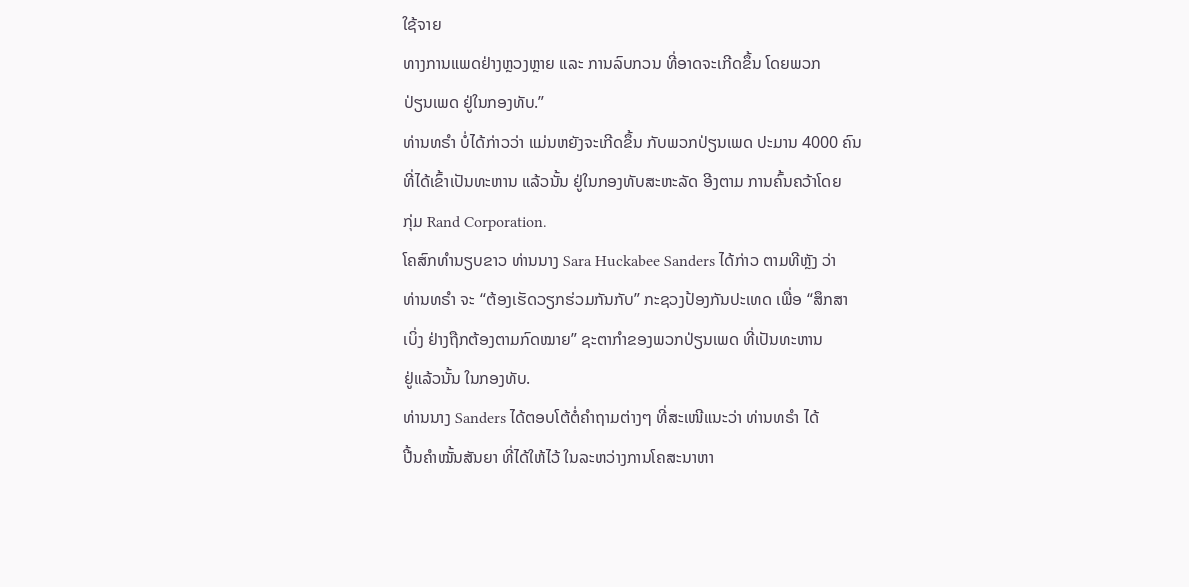ໃຊ້ຈາຍ
ທາງການແພດຢ່າງຫຼວງຫຼາຍ ແລະ ການລົບກວນ ທີ່ອາດຈະເກີດຂຶ້ນ ໂດຍພວກ
ປ່ຽນເພດ ຢູ່ໃນກອງທັບ.”
ທ່ານທຣຳ ບໍ່ໄດ້ກ່າວວ່າ ແມ່ນຫຍັງຈະເກີດຂຶ້ນ ກັບພວກປ່ຽນເພດ ປະມານ 4000 ຄົນ
ທີ່ໄດ້ເຂົ້າເປັນທະຫານ ແລ້ວນັ້ນ ຢູ່ໃນກອງທັບສະຫະລັດ ອີງຕາມ ການຄົ້ນຄວ້າໂດຍ
ກຸ່ມ Rand Corporation.
ໂຄສົກທຳນຽບຂາວ ທ່ານນາງ Sara Huckabee Sanders ໄດ້ກ່າວ ຕາມທີຫຼັງ ວ່າ
ທ່ານທຣຳ ຈະ “ຕ້ອງເຮັດວຽກຮ່ວມກັນກັບ” ກະຊວງປ້ອງກັນປະເທດ ເພື່ອ “ສຶກສາ
ເບິ່ງ ຢ່າງຖືກຕ້ອງຕາມກົດໝາຍ” ຊະຕາກຳຂອງພວກປ່ຽນເພດ ທີ່ເປັນທະຫານ
ຢູ່ແລ້ວນັ້ນ ໃນກອງທັບ.
ທ່ານນາງ Sanders ໄດ້ຕອບໂຕ້ຕໍ່ຄຳຖາມຕ່າງໆ ທີ່ສະເໜີແນະວ່າ ທ່ານທຣຳ ໄດ້
ປີ້ນຄຳໝັ້ນສັນຍາ ທີ່ໄດ້ໃຫ້ໄວ້ ໃນລະຫວ່າງການໂຄສະນາຫາ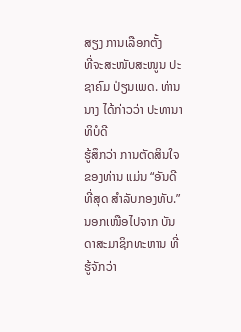ສຽງ ການເລືອກຕັ້ງ
ທີ່ຈະສະໜັບສະໜູນ ປະຊາຄົມ ປ່ຽນເພດ. ທ່ານນາງ ໄດ້ກ່າວວ່າ ປະທານາທິບໍດີ
ຮູ້ສຶກວ່າ ການຕັດສິນໃຈຂອງທ່ານ ແມ່ນ “ອັນດີທີ່ສຸດ ສຳລັບກອງທັບ.”
ນອກເໜືອໄປຈາກ ບັນດາສະມາຊິກທະຫານ ທີ່ຮູ້ຈັກວ່າ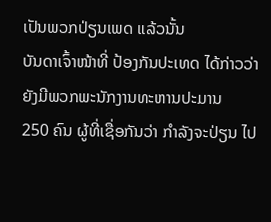ເປັນພວກປ່ຽນເພດ ແລ້ວນັ້ນ
ບັນດາເຈົ້າໜ້າທີ່ ປ້ອງກັນປະເທດ ໄດ້ກ່າວວ່າ ຍັງມີພວກພະນັກງານທະຫານປະມານ
250 ຄົນ ຜູ້ທີ່ເຊື່ອກັນວ່າ ກຳລັງຈະປ່ຽນ ໄປ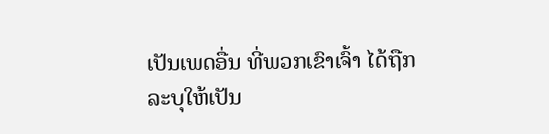ເປັນເພດອື່ນ ທີ່ພວກເຂົາເຈົ້າ ໄດ້ຖືກ
ລະບຸໃຫ້ເປັນ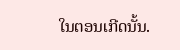ໃນຕອນເກີດນັ້ນ.